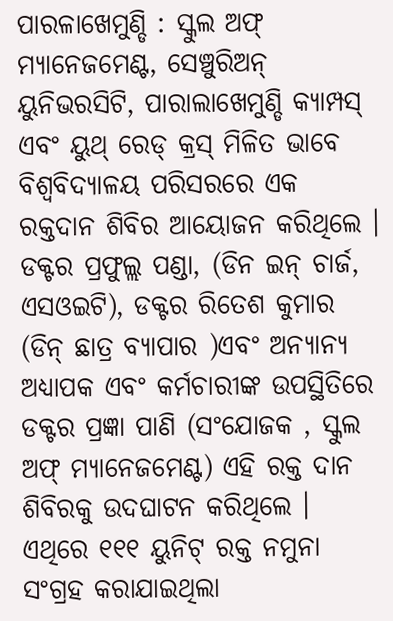ପାରଳାଖେମୁଣ୍ଡି : ସ୍କୁଲ ଅଫ୍ ମ୍ୟାନେଜମେଣ୍ଟ, ସେଞ୍ଚୁରିଅନ୍ ୟୁନିଭରସିଟି, ପାରାଲାଖେମୁଣ୍ଡି କ୍ୟାମ୍ପସ୍ ଏବଂ ୟୁଥ୍ ରେଡ୍ କ୍ରସ୍ ମିଳିତ ଭାବେ ବିଶ୍ୱବିଦ୍ୟାଳୟ ପରିସରରେ ଏକ ରକ୍ତଦାନ ଶିବିର ଆୟୋଜନ କରିଥିଲେ । ଡକ୍ଟର ପ୍ରଫୁଲ୍ଲ ପଣ୍ଡା, (ଡିନ ଇନ୍ ଚାର୍ଜ, ଏସଓଇଟି), ଡକ୍ଟର ରିତେଶ କୁମାର (ଡିନ୍ ଛାତ୍ର ବ୍ୟାପାର )ଏବଂ ଅନ୍ୟାନ୍ୟ ଅଧ୍ୟାପକ ଏବଂ କର୍ମଚାରୀଙ୍କ ଉପସ୍ଥିତିରେ ଡକ୍ଟର ପ୍ରଜ୍ଞା ପାଣି (ସଂଯୋଜକ , ସ୍କୁଲ ଅଫ୍ ମ୍ୟାନେଜମେଣ୍ଟ) ଏହି ରକ୍ତ ଦାନ ଶିବିରକୁ ଉଦଘାଟନ କରିଥିଲେ । ଏଥିରେ ୧୧୧ ୟୁନିଟ୍ ରକ୍ତ ନମୁନା ସଂଗ୍ରହ କରାଯାଇଥିଲା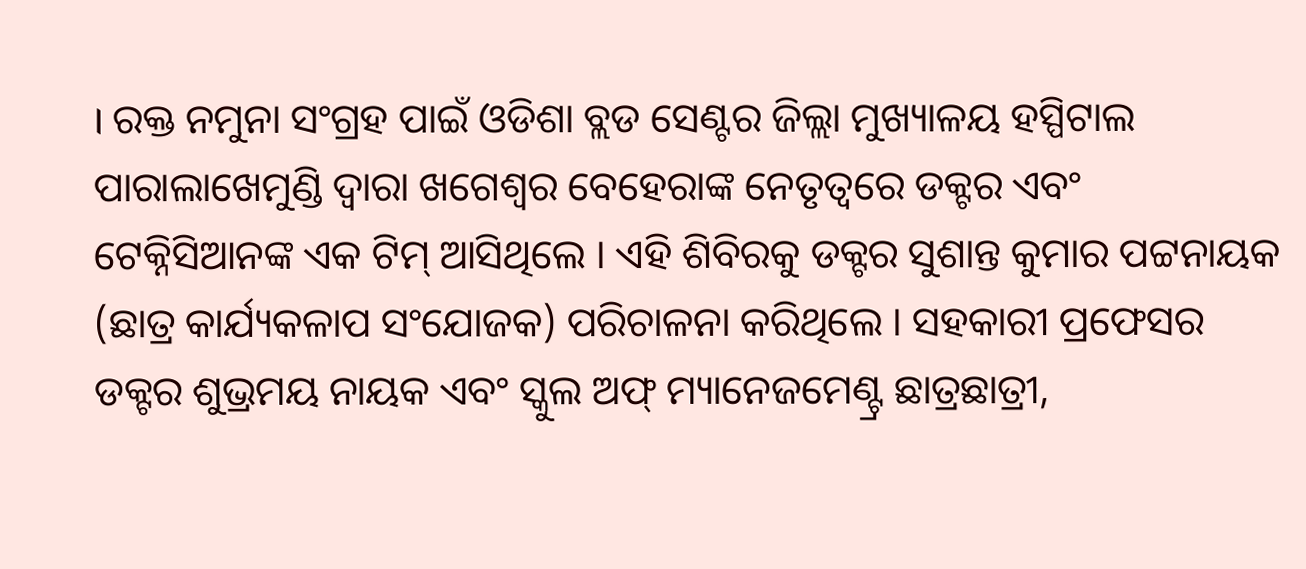। ରକ୍ତ ନମୁନା ସଂଗ୍ରହ ପାଇଁ ଓଡିଶା ବ୍ଲଡ ସେଣ୍ଟର ଜିଲ୍ଲା ମୁଖ୍ୟାଳୟ ହସ୍ପିଟାଲ ପାରାଲାଖେମୁଣ୍ଡି ଦ୍ୱାରା ଖଗେଶ୍ୱର ବେହେରାଙ୍କ ନେତୃତ୍ୱରେ ଡକ୍ଟର ଏବଂ ଟେକ୍ନିସିଆନଙ୍କ ଏକ ଟିମ୍ ଆସିଥିଲେ । ଏହି ଶିବିରକୁ ଡକ୍ଟର ସୁଶାନ୍ତ କୁମାର ପଟ୍ଟନାୟକ (ଛାତ୍ର କାର୍ଯ୍ୟକଳାପ ସଂଯୋଜକ) ପରିଚାଳନା କରିଥିଲେ । ସହକାରୀ ପ୍ରଫେସର ଡକ୍ଟର ଶୁଭ୍ରମୟ ନାୟକ ଏବଂ ସ୍କୁଲ ଅଫ୍ ମ୍ୟାନେଜମେଣ୍ଟ୍ର ଛାତ୍ରଛାତ୍ରୀ,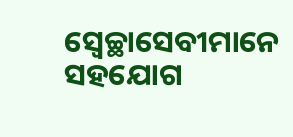ସ୍ୱେଚ୍ଛାସେବୀମାନେ ସହଯୋଗ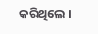କରିଥିଲେ ।